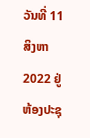ວັນທີ່ 11 ສິງຫາ 2022 ຢູ່ຫ້ອງປະຊຸ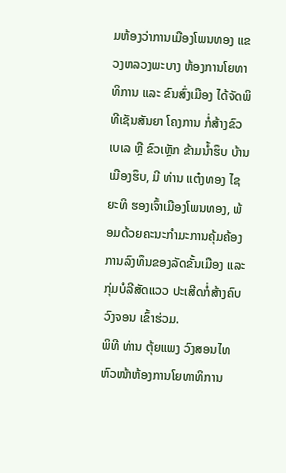ມຫ້ອງວ່າການເມືອງໂພນທອງ ແຂວງຫລວງພະບາງ ຫ້ອງການໂຍທາທິການ ແລະ ຂົນສົ່ງເມືອງ ໄດ້ຈັດພິທີເຊັນສັນຍາ ໂຄງການ ກໍ່ສ້າງຂົວເບເລ ຫຼື ຂົວເຫຼັກ ຂ້າມນໍ້າຮຶບ ບ້ານເມືອງຮຶບ, ມີ ທ່ານ ແຕ໋ງທອງ ໄຊຍະທິ ຮອງເຈົ້າເມືອງໂພນທອງ, ພ້ອມດ້ວຍຄະນະກຳມະການຄຸ້ມຄ້ອງການລົງທຶນຂອງລັດຂັ້ນເມືອງ ແລະກຸ່ມບໍລີສັດແວວ ປະເສີດກໍ່ສ້າງຄົບວົງຈອນ ເຂົ້າຮ່ວມ.
ພິທີ ທ່ານ ຕຸ້ຍແພງ ວົງສອນໄທ ຫົວໜ້າຫ້ອງການໂຍທາທິການ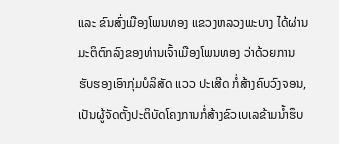ແລະ ຂົນສົ່ງເມືອງໂພນທອງ ແຂວງຫລວງພະບາງ ໄດ້ຜ່ານມະຕິຕົກລົງຂອງທ່ານເຈົ້າເມືອງໂພນທອງ ວ່າດ້ວຍການຮັບຮອງເອົາກຸ່ມບໍລິສັດ ແວວ ປະເສີດ ກໍ່ສ້າງຄົບວົງຈອນ, ເປັນຜູ້ຈັດຕັ້ງປະຕິບັດໂຄງການກໍ່ສ້າງຂົວເບເລຂ້າມນໍ້າຮຶບ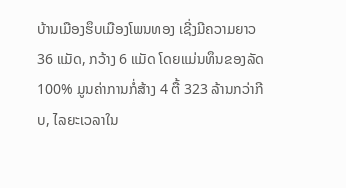ບ້ານເມືອງຮຶບເມືອງໂພນທອງ ເຊີ່ງມີຄວາມຍາວ 36 ແມັດ, ກວ້າງ 6 ແມັດ ໂດຍແມ່ນທຶນຂອງລັດ 100% ມູນຄ່າການກໍ່ສ້າງ 4 ຕື້ 323 ລ້ານກວ່າກີບ, ໄລຍະເວລາໃນ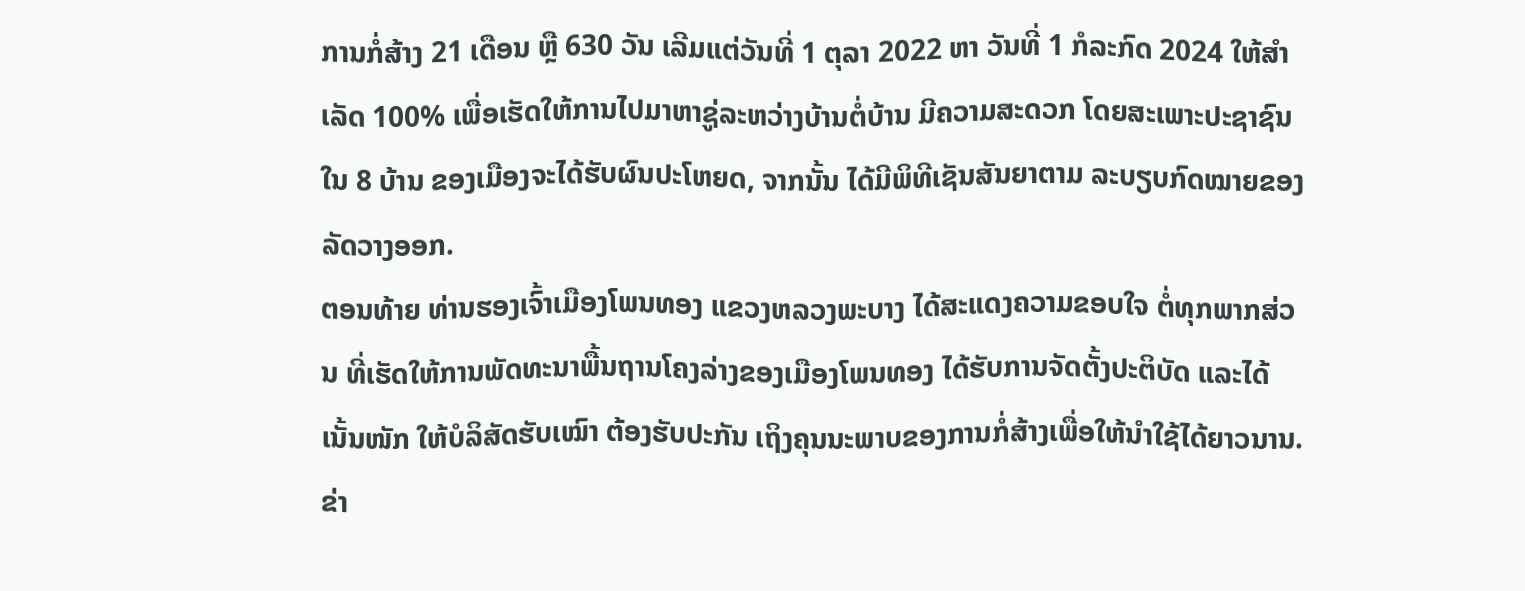ການກໍ່ສ້າງ 21 ເດືອນ ຫຼື 630 ວັນ ເລີມແຕ່ວັນທີ່ 1 ຕຸລາ 2022 ຫາ ວັນທີ່ 1 ກໍລະກົດ 2024 ໃຫ້ສໍາເລັດ 100% ເພື່ອເຮັດໃຫ້ການໄປມາຫາຊູ່ລະຫວ່າງບ້ານຕໍ່ບ້ານ ມີຄວາມສະດວກ ໂດຍສະເພາະປະຊາຊົນໃນ 8 ບ້ານ ຂອງເມືອງຈະໄດ້ຮັບຜົນປະໂຫຍດ, ຈາກນັ້ນ ໄດ້ມີພິທີເຊັນສັນຍາຕາມ ລະບຽບກົດໝາຍຂອງລັດວາງອອກ.
ຕອນທ້າຍ ທ່ານຮອງເຈົ້າເມືອງໂພນທອງ ແຂວງຫລວງພະບາງ ໄດ້ສະແດງຄວາມຂອບໃຈ ຕໍ່ທຸກພາກສ່ວນ ທີ່ເຮັດໃຫ້ການພັດທະນາພື້ນຖານໂຄງລ່າງຂອງເມືອງໂພນທອງ ໄດ້ຮັບການຈັດຕັ້ງປະຕິບັດ ແລະໄດ້ເນັ້ນໜັກ ໃຫ້ບໍລິສັດຮັບເໝົາ ຕ້ອງຮັບປະກັນ ເຖິງຄຸນນະພາບຂອງການກໍ່ສ້າງເພື່ອໃຫ້ນຳໃຊ້ໄດ້ຍາວນານ.
ຂ່າ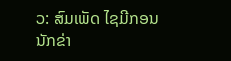ວ: ສົມເພັດ ໄຊມີກອນ ນັກຂ່າ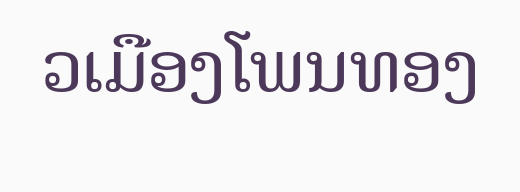ວເມືອງໂພນທອງ